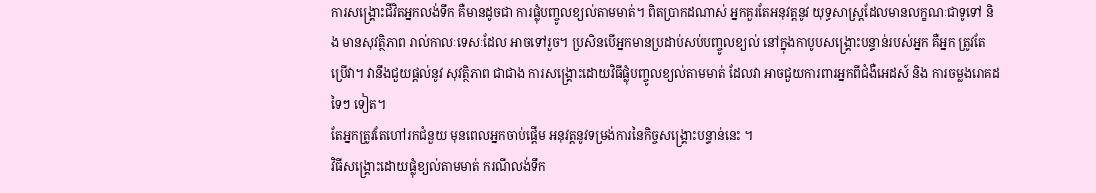ការសង្គ្រោះជីវិតអ្នកលង់ទឹក គឺមានដូចជា ការផ្លុំបញ្ចូលខ្យល់តាមមាត់។ ពិតប្រាកដណាស់ អ្នកគួរតែអនុវត្តនូវ យុទ្ធសាស្ត្រដែលមានលក្ខណៈជាទូទៅ និង មានសុវត្ថិភាព រាល់កាលៈទេសៈដែល អាចទៅរួច។ ប្រសិនបើអ្នកមានប្រដាប់សប់បញ្ចូលខ្យល់ នៅក្នុងកាបូបសង្គ្រោះបន្ទាន់របស់អ្នក គឺអ្នក ត្រូវតែប្រើវា។ វានឹងជួយផ្តល់នូវ សុវត្ថិភាព ជាជាង ការសង្គ្រោះដោយវិធីផ្លុំបញ្ចូលខ្យល់តាមមាត់ ដែលវា អាចជួយការពារអ្នកពីជំងឺអេដស៍ និង ការចម្លងរោគដទៃៗ ទៀត។
តែអ្នកត្រូវតែហៅរកជំនួយ មុនពេលអ្នកចាប់ផ្តើម អនុវត្តនូវទម្រង់ការនៃកិច្ចសង្គ្រោះបន្ទាន់នេះ ។
វិធីសង្រ្គោះដោយផ្លុំខ្យល់តាមមាត់ ករណីលង់ទឹក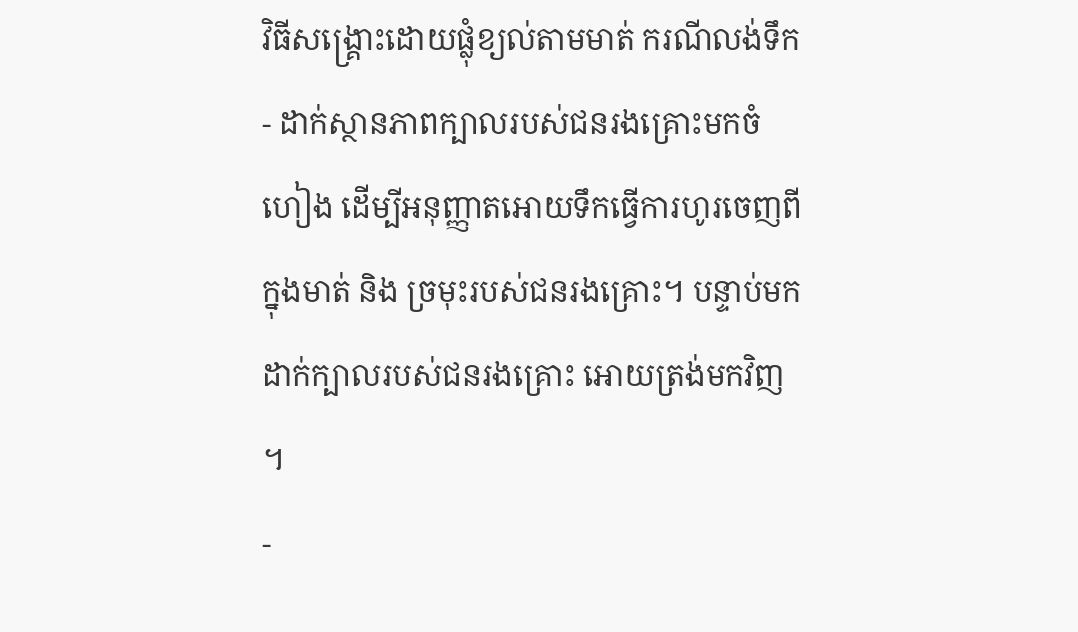វិធីសង្រ្គោះដោយផ្លុំខ្យល់តាមមាត់ ករណីលង់ទឹក
- ដាក់ស្ថានភាពក្បាលរបស់ជនរងគ្រោះមកចំហៀង ដើម្បីអនុញ្ញាតអោយទឹកធ្វើការហូរចេញពី ក្នុងមាត់ និង ច្រមុះរបស់ជនរងគ្រោះ។ បន្ទាប់មកដាក់ក្បាលរបស់ជនរងគ្រោះ អោយត្រង់មកវិញ ។
-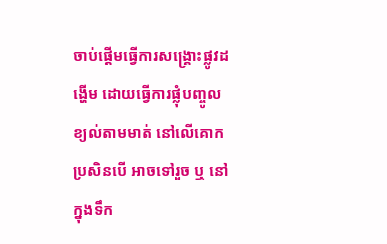ចាប់ផ្តើមធ្វើការសង្គ្រោះផ្លូវដង្ហើម ដោយធ្វើការផ្លុំបញ្ចូលខ្យល់តាមមាត់ នៅលើគោកប្រសិនបើ អាចទៅរួច ឬ នៅក្នុងទឹក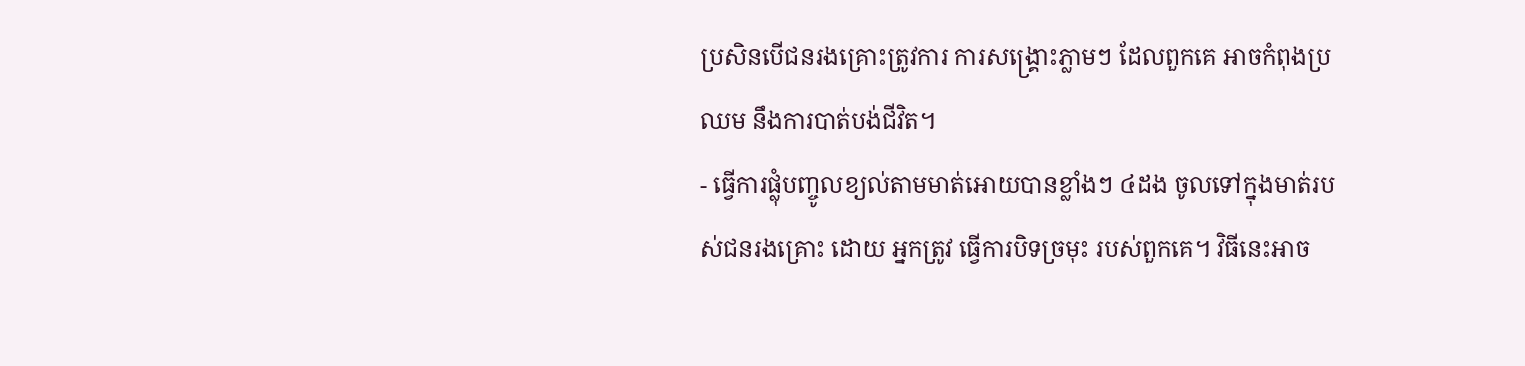ប្រសិនបើជនរងគ្រោះត្រូវការ ការសង្គ្រោះភ្លាមៗ ដែលពួកគេ អាចកំពុងប្រឈម នឹងការបាត់បង់ជីវិត។
- ធ្វើការផ្លុំបញ្ចូលខ្យល់តាមមាត់អោយបានខ្លាំងៗ ៤ដង ចូលទៅក្នុងមាត់របស់ជនរងគ្រោះ ដោយ អ្នកត្រូវ ធ្វើការបិទច្រមុះ របស់ពួកគេ។ វិធីនេះអាច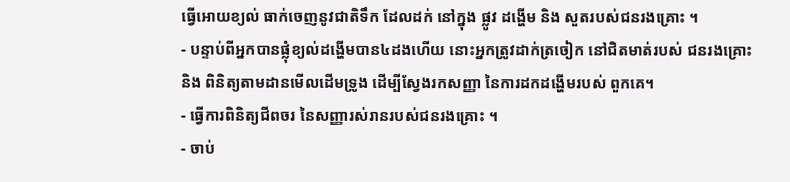ធ្វើអោយខ្យល់ ធាក់ចេញនូវជាតិទឹក ដែលដក់ នៅក្នុង ផ្លូវ ដង្ហើម និង សួតរបស់ជនរងគ្រោះ ។
- បន្ទាប់ពីអ្នកបានផ្លុំខ្យល់ដង្ហើមបាន៤ដងហើយ នោះអ្នកត្រូវដាក់ត្រចៀក នៅជិតមាត់របស់ ជនរងគ្រោះ និង ពិនិត្យតាមដានមើលដើមទ្រូង ដើម្បីស្វែងរកសញ្ញា នៃការដកដង្ហើមរបស់ ពួកគេ។
- ធ្វើការពិនិត្យជីពចរ នៃសញ្ញារស់រានរបស់ជនរងគ្រោះ ។
- ចាប់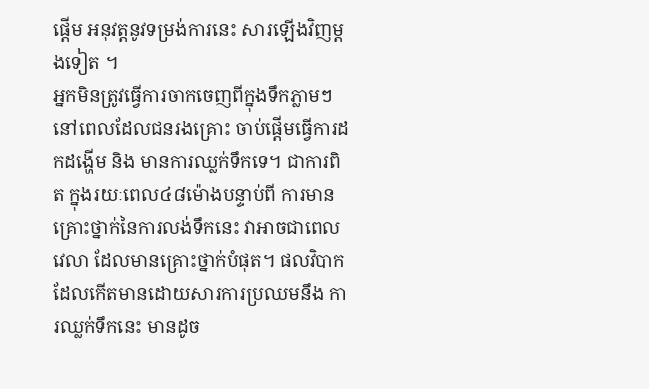ផ្តើម អនុវត្តនូវទម្រង់ការនេះ សារឡើងវិញម្តងទៀត ។
អ្នកមិនត្រូវធ្វើការចាកចេញពីក្នុងទឹកភ្លាមៗ នៅពេលដែលជនរងគ្រោះ ចាប់ផ្តើមធ្វើការដកដង្ហើម និង មានការឈ្លក់ទឹកទេ។ ជាការពិត ក្នុងរយៈពេល៤៨ម៉ោងបន្ទាប់ពី ការមានគ្រោះថ្នាក់នៃការលង់ទឹកនេះ វាអាចជាពេលវេលា ដែលមានគ្រោះថ្នាក់បំផុត។ ផលវិបាក ដែលកើតមានដោយសារការប្រឈមនឹង ការឈ្លក់ទឹកនេះ មានដូច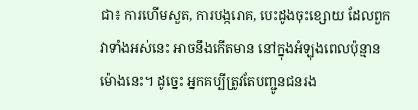ជា៖ ការហើមសួត, ការបង្ករោគ, បេះដូងចុះខ្សោយ ដែលពួកវាទាំងអស់នេះ អាចនឹងកើតមាន នៅក្នុងអំឡុងពេលប៉ុន្មានម៉ោងនេះ។ ដូច្នេះ អ្នកគប្បីត្រូវតែបញ្ជូនជនរង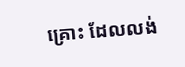គ្រោះ ដែលលង់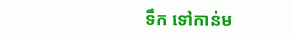ទឹក ទៅកាន់ម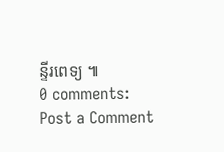ន្ទីរពេទ្យ ៕
0 comments:
Post a Comment